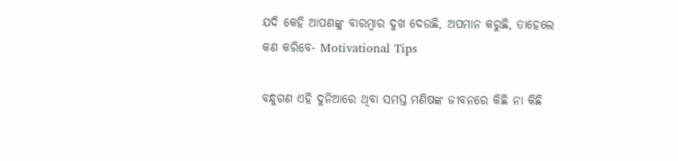ଯଦି କେହି ଆପଣଙ୍କୁ ବାରମ୍ବାର ଦୁଖ ଦେଉଛି, ଅପମାନ କରୁଛି, ତାହେଲେ କଣ କରିବେ- Motivational Tips

ବନ୍ଧୁଗଣ ଏହି ଦୁନିଆରେ ଥିବା ସମସ୍ତ ମଣିଷଙ୍କ ଜୀବନରେ କିଛି ନା କିଛି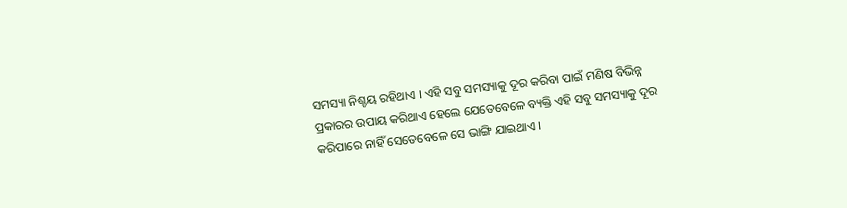ସମସ୍ୟା ନିଶ୍ଚୟ ରହିଥାଏ । ଏହି ସବୁ ସମସ୍ୟାକୁ ଦୂର କରିବା ପାଇଁ ମଣିଷ ବିଭିନ୍ନ ପ୍ରକାରର ଉପାୟ କରିଥାଏ ହେଲେ ଯେତେବେଳେ ବ୍ୟକ୍ତି ଏହି ସବୁ ସମସ୍ୟାକୁ ଦୂର କରିପାରେ ନାହିଁ ସେତେବେଳେ ସେ ଭାଙ୍ଗି ଯାଇଥାଏ ।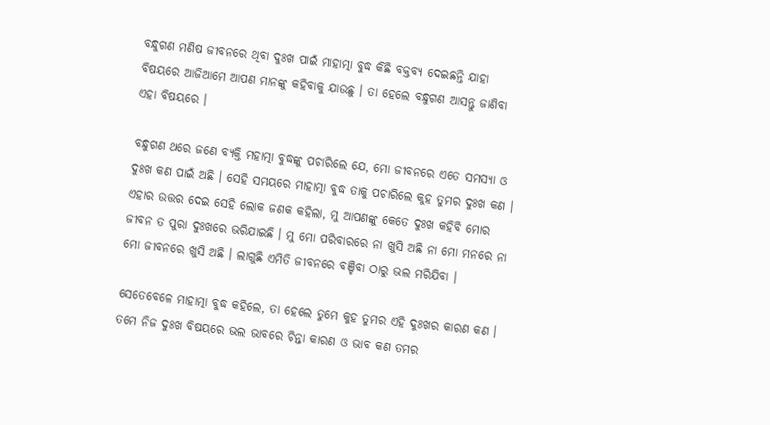ବନ୍ଧୁଗଣ ମଣିଷ ଜୀବନରେ ଥିବା ଦୁଃଖ ପାଇଁ ମାହାତ୍ମା ବୁଦ୍ଧ କିଛି ବକ୍ତବ୍ୟ ଦେଇଛନ୍ତି ଯାହା ବିଷୟରେ ଆଜିଆମେ ଆପଣ ମାନଙ୍କୁ କହିବାକୁ ଯାଉଛୁ । ତା ହେଲେ ବନ୍ଧୁଗଣ ଆସନ୍ତୁ ଜାଣିବା ଏହା ବିଷୟରେ ।

ବନ୍ଧୁଗଣ ଥରେ ଜଣେ ବ୍ୟକ୍ତି ମହାତ୍ମା ବୁଦ୍ଧଙ୍କୁ ପଚାରିଲେ ଯେ, ମୋ ଜୀବନରେ ଏତେ ସମସ୍ୟା ଓ ଦୁଃଖ କଣ ପାଇଁ ଅଛି । ସେହି ସମୟରେ ମାହାତ୍ମା ବୁଦ୍ଧ ତାକୁ ପଚାରିଲେ କୁହ ତୁମର ଦୁଃଖ କଣ । ଏହାର ଉତ୍ତର ଦେଇ ସେହି ଲୋକ ଜଣକ କହିଲା, ମୁ ଆପଣଙ୍କୁ କେତେ ଦୁଃଖ କହିବି ମୋର ଜୀବନ ତ ପୁରା ଦୁଃଖରେ ଭରିଯାଇଛି । ମୁ ମୋ ପରିବାରରେ ନା ଖୁସି ଅଛି ନା ମୋ ମନରେ ନା ମୋ ଜୀବନରେ ଖୁସି ଅଛି । ଲାଗୁଛି ଏମିତି ଜୀବନରେ ବଞ୍ଚିବା ଠାରୁ ଭଲ ମରିଯିବା ।

ସେତେବେଳେ ମାହାତ୍ମା ବୁଦ୍ଧ କହିଲେ, ତା ହେଲେ ତୁମେ କୁହ ତୁମର ଏହି ଦୁଃଖର କାରଣ କଣ । ତମେ ନିଜ ଦୁଃଖ ବିଷୟରେ ଭଲ ଭାବରେ ଚିନ୍ତା କାରଣ ଓ ଭାବ କଣ ତମର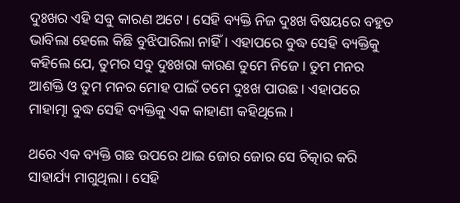ଦୁଃଖର ଏହି ସବୁ କାରଣ ଅଟେ । ସେହି ବ୍ୟକ୍ତି ନିଜ ଦୁଃଖ ବିଷୟରେ ବହୁତ ଭାବିଲା ହେଲେ କିଛି ବୁଝିପାରିଲା ନାହିଁ । ଏହାପରେ ବୁଦ୍ଧ ସେହି ବ୍ୟକ୍ତିକୁ କହିଲେ ଯେ, ତୁମର ସବୁ ଦୁଃଖରା କାରଣ ତୁମେ ନିଜେ । ତୁମ ମନର ଆଶକ୍ତି ଓ ତୁମ ମନର ମୋହ ପାଇଁ ତମେ ଦୁଃଖ ପାଉଛ । ଏହାପରେ ମାହାତ୍ମା ବୁଦ୍ଧ ସେହି ବ୍ୟକ୍ତିକୁ ଏକ କାହାଣୀ କହିଥିଲେ ।

ଥରେ ଏକ ବ୍ୟକ୍ତି ଗଛ ଉପରେ ଥାଇ ଜୋର ଜୋର ସେ ଚିତ୍କାର କରି ସାହାର୍ଯ୍ୟ ମାଗୁଥିଲା । ସେହି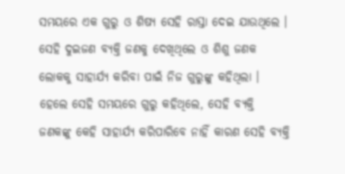ସମୟରେ ଏକ ଗୁରୁ ଓ ଶିଷ୍ୟ ସେହି ରାସ୍ତା ଦେଇ ଯାଉଥିଲେ । ସେହି ଦୁଇଜଣ ବ୍ୟକ୍ତି ଜଣକୁ ଦେଖିଥିଲେ ଓ ଶିଶୁ ଜଣକ ଲୋକକୁ ସାହାର୍ଯ୍ୟ କରିବା ପାଇଁ ନିଜ ଗୁରୁଙ୍କୁ କହିଥିଲା । ହେଲେ ସେହି ସମୟରେ ଗୁରୁ କହିଥିଲେ, ସେହି ବ୍ୟକ୍ତି ଜଣକଙ୍କୁ କେହି ସାହାର୍ଯ୍ୟ କରିପାରିବେ ନାହିଁ କାରଣ ସେହି ବ୍ୟକ୍ତି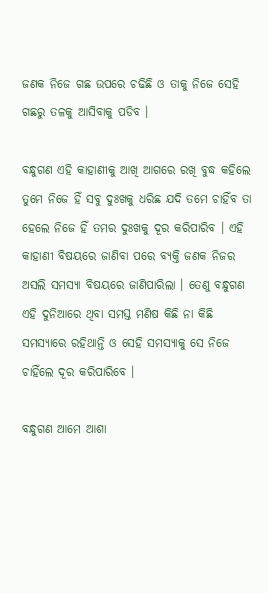ଜଣକ ନିଜେ ଗଛ ଉପରେ ଚଢିଛି ଓ ତାକୁ ନିଜେ ସେହି ଗଛରୁ ତଳକୁ ଆସିବାକୁ ପଡିବ ।

ବନ୍ଧୁଗଣ ଏହି କାହାଣୀକୁ ଆଖି ଆଗରେ ରଖି ବୁଦ୍ଧ କହିଲେ ତୁମେ ନିଜେ ହିଁ ସବୁ ଦୁଃଖକୁ ଧରିଛ ଯଦି ତମେ ଚାହିଁବ ତା ହେଲେ ନିଜେ ହିଁ ତମର ଦୁଃଖକୁ ଦୂର କରିପାରିବ । ଏହି କାହାଣୀ ବିଷୟରେ ଜାଣିବା ପରେ ବ୍ୟକ୍ତି ଜଣକ ନିଜର ଅସଲି ସମସ୍ୟା ବିଷୟରେ ଜାଣିପାରିଲା । ତେଣୁ ବନ୍ଧୁଗଣ ଏହି ଦୁନିଆରେ ଥିବା ସମସ୍ତ ମଣିଷ କିଛି ନା କିଛି ସମସ୍ୟାରେ ରହିଥାନ୍ତି ଓ ସେହି ସମସ୍ୟାକୁ ସେ ନିଜେ ଚାହିଁଲେ ଦୂର କରିପାରିବେ ।

ବନ୍ଧୁଗଣ ଆମେ ଆଶା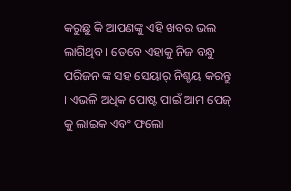କରୁଛୁ କି ଆପଣଙ୍କୁ ଏହି ଖବର ଭଲ ଲାଗିଥିବ । ତେବେ ଏହାକୁ ନିଜ ବନ୍ଧୁ ପରିଜନ ଙ୍କ ସହ ସେୟାର୍ ନିଶ୍ଚୟ କରନ୍ତୁ । ଏଭଳି ଅଧିକ ପୋଷ୍ଟ ପାଇଁ ଆମ ପେଜ୍ କୁ ଲାଇକ ଏବଂ ଫଲୋ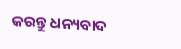କରନ୍ତୁ ଧନ୍ୟବାଦ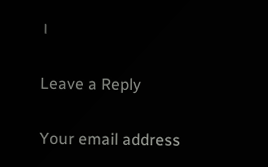।

Leave a Reply

Your email address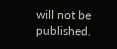will not be published.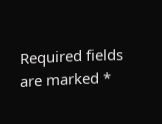Required fields are marked *